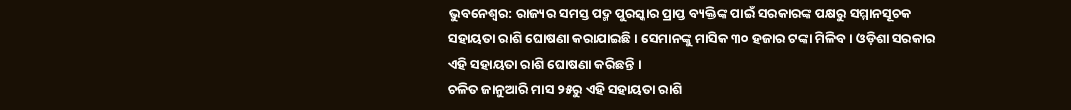ଭୁବନେଶ୍ୱର: ରାଜ୍ୟର ସମସ୍ତ ପଦ୍ମ ପୁରସ୍କାର ପ୍ରାପ୍ତ ବ୍ୟକ୍ତିଙ୍କ ପାଇଁ ସରକାରଙ୍କ ପକ୍ଷରୁ ସମ୍ମାନସୂଚକ ସହାୟତା ରାଶି ଘୋଷଣା କରାଯାଇଛି । ସେମାନଙ୍କୁ ମାସିକ ୩୦ ହଜାର ଟଙ୍କା ମିଳିବ । ଓଡ଼ିଶା ସରକାର ଏହି ସହାୟତା ରାଶି ଘୋଷଣା କରିଛନ୍ତି ।
ଚଳିତ ଜାନୁଆରି ମାସ ୨୫ରୁ ଏହି ସହାୟତା ରାଶି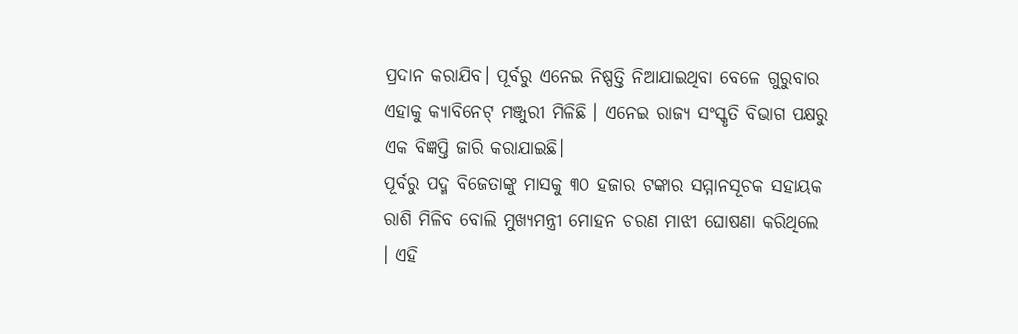ପ୍ରଦାନ କରାଯିବ। ପୂର୍ବରୁ ଏନେଇ ନିଷ୍ପତ୍ତି ନିଆଯାଇଥିବା ବେଳେ ଗୁରୁବାର ଏହାକୁ କ୍ୟାବିନେଟ୍ ମଞ୍ଜୁରୀ ମିଳିଛି । ଏନେଇ ରାଜ୍ୟ ସଂସ୍କୃତି ବିଭାଗ ପକ୍ଷରୁ ଏକ ବିଜ୍ଞପ୍ତି ଜାରି କରାଯାଇଛି।
ପୂର୍ବରୁ ପଦ୍ମ ବିଜେତାଙ୍କୁ ମାସକୁ ୩୦ ହଜାର ଟଙ୍କାର ସମ୍ମାନସୂଚକ ସହାୟକ ରାଶି ମିଳିବ ବୋଲି ମୁଖ୍ୟମନ୍ତ୍ରୀ ମୋହନ ଚରଣ ମାଝୀ ଘୋଷଣା କରିଥିଲେ । ଏହି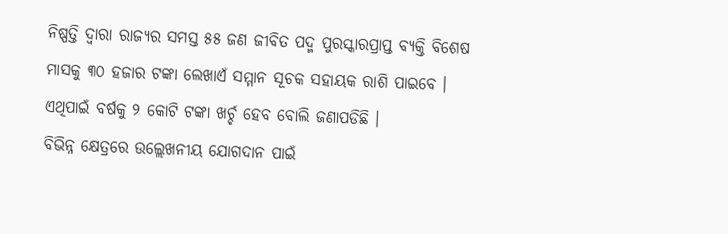ନିଷ୍ପତ୍ତି ଦ୍ବାରା ରାଜ୍ୟର ସମସ୍ତ ୫୫ ଜଣ ଜୀବିତ ପଦ୍ମ ପୁରସ୍କାରପ୍ରାପ୍ତ ବ୍ୟକ୍ତି ବିଶେଷ ମାସକୁ ୩୦ ହଜାର ଟଙ୍କା ଲେଖାଏଁ ସମ୍ମାନ ସୂଚକ ସହାୟକ ରାଶି ପାଇବେ । ଏଥିପାଇଁ ବର୍ଷକୁ ୨ କୋଟି ଟଙ୍କା ଖର୍ଚ୍ଚ ହେବ ବୋଲି ଜଣାପଡିଛି ।
ବିଭିନ୍ନ କ୍ଷେତ୍ରରେ ଉଲ୍ଲେଖନୀୟ ଯୋଗଦାନ ପାଇଁ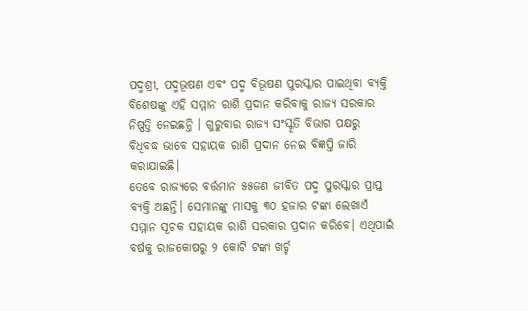ପଦ୍ମଶ୍ରୀ, ପଦ୍ମଭୂଷଣ ଏବଂ ପଦ୍ମ ବିଭୂଷଣ ପୁରସ୍କାର ପାଇଥିବା ବ୍ୟକ୍ତି ବିଶେଷଙ୍କୁ ଏହି ସମ୍ମାନ ରାଶି ପ୍ରଦାନ କରିବାକୁ ରାଜ୍ୟ ସରକାର ନିଷ୍ପତ୍ତି ନେଇଛନ୍ତି । ଗୁରୁବାର ରାଜ୍ୟ ସଂସ୍କୃତି ବିଭାଗ ପକ୍ଷରୁ ବିଧିବଦ୍ଧ ଭାବେ ସହାୟକ ରାଶି ପ୍ରଦାନ ନେଇ ବିଜ୍ଞପ୍ତି ଜାରି କରାଯାଇଛି।
ତେବେ ରାଜ୍ୟରେ ବର୍ତ୍ତମାନ ୫୫ଜଣ ଜୀବିତ ପଦ୍ମ ପୁରସ୍କାର ପ୍ରାପ୍ତ ବ୍ୟକ୍ତି ଅଛନ୍ତି। ସେମାନଙ୍କୁ ମାସକୁ ୩୦ ହଜାର ଟଙ୍କା ଲେଖାଏଁ ସମ୍ମାନ ସୂଚକ ସହାୟକ ରାଶି ସରକାର ପ୍ରଦାନ କରିବେ। ଏଥିପାଇଁ ବର୍ଷକୁ ରାଜକୋଷରୁ ୨ କୋଟି ଟଙ୍କା ଖର୍ଚ୍ଚ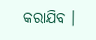କରାଯିବ ।